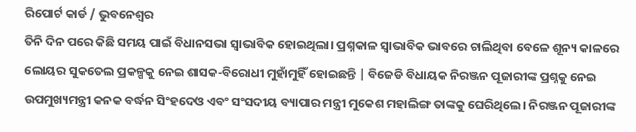ରିପୋର୍ଟ କାର୍ଡ / ଭୁବନେଶ୍ୱର
ତିନି ଦିନ ପରେ କିଛି ସମୟ ପାଇଁ ବିଧାନସଭା ସ୍ବାଭାବିକ ହୋଇଥିଲା। ପ୍ରଶ୍ନକାଳ ସ୍ବାଭାବିକ ଭାବରେ ଚାଲିଥିବା ବେଳେ ଶୂନ୍ୟ କାଳରେ ଲୋୟର ସୁକତେଲ ପ୍ରକଳ୍ପକୁ ନେଇ ଶାସକ-ବିରୋଧୀ ମୁହାଁମୁହିଁ ହୋଇଛନ୍ତି | ବିଜେଡି ବିଧାୟକ ନିରଞ୍ଜନ ପୂଜାରୀଙ୍କ ପ୍ରଶ୍ନକୁ ନେଇ ଉପମୁଖ୍ୟମନ୍ତ୍ରୀ କନକ ବର୍ଦ୍ଧନ ସିଂହଦେଓ ଏବଂ ସଂସଦୀୟ ବ୍ୟାପାର ମନ୍ତ୍ରୀ ମୁକେଶ ମହାଲିଙ୍ଗ ତାଙ୍କକୁ ଘେରିଥିଲେ। ନିରଞ୍ଜନ ପୂଜାରୀଙ୍କ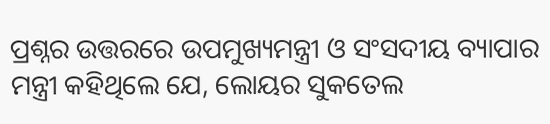ପ୍ରଶ୍ନର ଉତ୍ତରରେ ଉପମୁଖ୍ୟମନ୍ତ୍ରୀ ଓ ସଂସଦୀୟ ବ୍ୟାପାର ମନ୍ତ୍ରୀ କହିଥିଲେ ଯେ, ଲୋୟର ସୁକତେଲ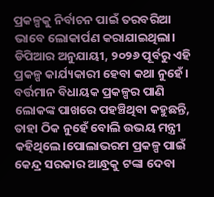ପ୍ରକଳ୍ପକୁ ନିର୍ବାଚନ ପାଇଁ ତରବରିଆ ଭାବେ ଲୋକାର୍ପଣ କରାଯାଇଥିଲା। ଡିପିଆର ଅନୁଯାୟୀ, ୨୦୨୬ ପୂର୍ବରୁ ଏହି ପ୍ରକଳ୍ପ କାର୍ଯ୍ୟକାରୀ ହେବା କଥା ନୁହେଁ। ବର୍ତ୍ତମାନ ବିଧାୟକ ପ୍ରକଳ୍ପର ପାଣି ଲୋକଙ୍କ ପାଖରେ ପହଞ୍ଚିଥିବା କହୁଛନ୍ତି, ତାହା ଠିକ ନୁହେଁ ବୋଲି ଉଭୟ ମନ୍ତ୍ରୀ କହିଥିଲେ।ପୋଲାଭରମ ପ୍ରକଳ୍ପ ପାଇଁ କେନ୍ଦ୍ର ସରକାର ଆନ୍ଧ୍ରକୁ ଟଙ୍କା ଦେବା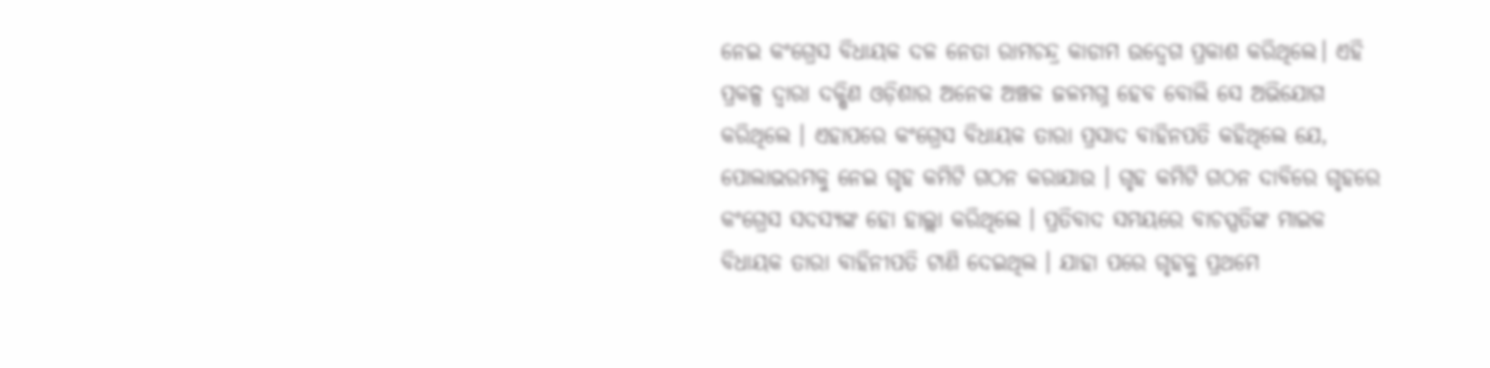ନେଇ କଂଗ୍ରେସ ବିଧାୟକ ଦଳ ନେତା ରାମଚନ୍ଦ୍ର କାଡାମ ଉଦ୍ବେଗ ପ୍ରକାଶ କରିଥିଲେ। ଏହି ପ୍ରକଳ୍ପ ଦ୍ଵାରା ଦକ୍ଷିଣ ଓଡ଼ିଶାର ଅନେକ ଅଞ୍ଚଳ ଜଳମଗ୍ନ ହେବ ବୋଲି ସେ ଅଭିଯୋଗ କରିଥିଲେ । ଏହାପରେ କଂଗ୍ରେସ ବିଧାୟକ ତାରା ପ୍ରସାଦ ବାହିନପତି କହିଥିଲେ ଯେ, ପୋଲାଭରମକୁ ନେଇ ଗୃହ କମିଟି ଗଠନ କରାଯାଉ । ଗୃହ କମିଟି ଗଠନ ଦାବିରେ ଗୃହରେ କଂଗ୍ରେସ ସଦସ୍ୟଙ୍କ ହୋ ହାଲ୍ଲା କରିଥିଲେ । ପ୍ରତିବାଦ ସମୟରେ ବାଚସ୍ପତିଙ୍କ ମାଇକ ବିଧାୟକ ତାରା ବାହିନୀପତି ଟାଣି ଦେଇଥିଲ । ଯାହା ପରେ ଗୃହକୁ ପ୍ରଥମେ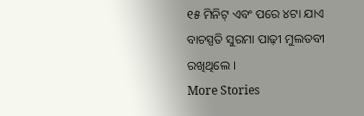୧୫ ମିନିଟ୍ ଏବଂ ପରେ ୪ଟା ଯାଏ ବାଚସ୍ପତି ସୁରମା ପାଢ଼ୀ ମୁଲତବୀ ରଖିଥିଲେ ।
More Stories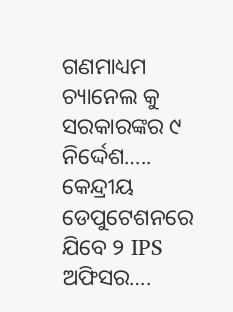ଗଣମାଧ୍ୟମ ଚ୍ୟାନେଲ କୁ ସରକାରଙ୍କର ୯ ନିର୍ଦ୍ଦେଶ…..
କେନ୍ଦ୍ରୀୟ ଡେପୁଟେଶନରେ ଯିବେ ୨ IPS ଅଫିସର….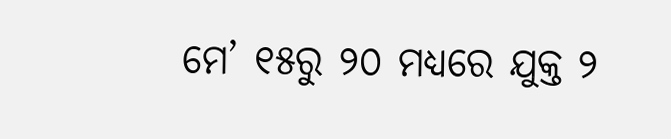ମେ’ ୧୫ରୁ ୨୦ ମଧ୍ୟରେ ଯୁକ୍ତ ୨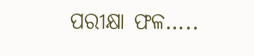ପରୀକ୍ଷା ଫଳ…..